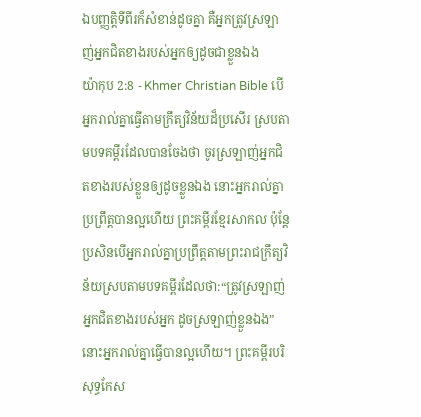ឯបញ្ញត្ដិទីពីរក៏សំខាន់ដូចគ្នា គឺអ្នកត្រូវស្រឡាញ់អ្នកជិតខាងរបស់អ្នកឲ្យដូចជាខ្លួនឯង
យ៉ាកុប 2:8 - Khmer Christian Bible បើអ្នករាល់គ្នាធ្វើតាមក្រឹត្យវិន័យដ៏ប្រសើរ ស្របតាមបទគម្ពីរដែលបានចែងថា ចូរស្រឡាញ់អ្នកជិតខាងរបស់ខ្លួនឲ្យដូចខ្លួនឯង នោះអ្នករាល់គ្នាប្រព្រឹត្ដបានល្អហើយ ព្រះគម្ពីរខ្មែរសាកល ប៉ុន្តែប្រសិនបើអ្នករាល់គ្នាប្រព្រឹត្តតាមព្រះរាជក្រឹត្យវិន័យស្របតាមបទគម្ពីរដែលថា:“ត្រូវស្រឡាញ់អ្នកជិតខាងរបស់អ្នក ដូចស្រឡាញ់ខ្លួនឯង” នោះអ្នករាល់គ្នាធ្វើបានល្អហើយ។ ព្រះគម្ពីរបរិសុទ្ធកែស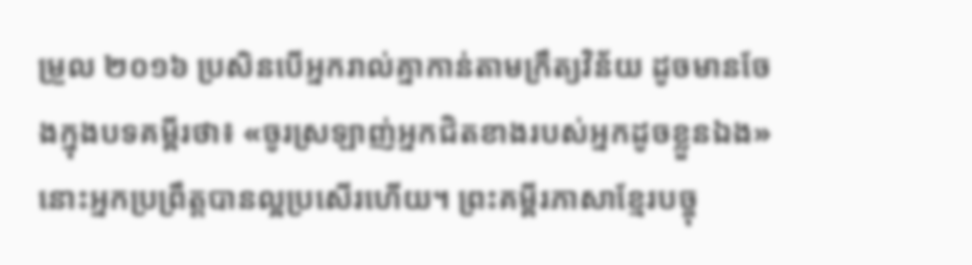ម្រួល ២០១៦ ប្រសិនបើអ្នករាល់គ្នាកាន់តាមក្រឹត្យវិន័យ ដូចមានចែងក្នុងបទគម្ពីរថា៖ «ចូរស្រឡាញ់អ្នកជិតខាងរបស់អ្នកដូចខ្លួនឯង» នោះអ្នកប្រព្រឹត្តបានល្អប្រសើរហើយ។ ព្រះគម្ពីរភាសាខ្មែរបច្ចុ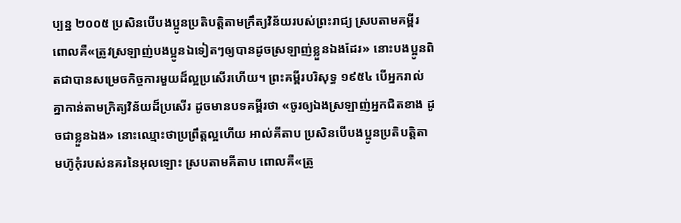ប្បន្ន ២០០៥ ប្រសិនបើបងប្អូនប្រតិបត្តិតាមក្រឹត្យវិន័យរបស់ព្រះរាជ្យ ស្របតាមគម្ពីរ ពោលគឺ«ត្រូវស្រឡាញ់បងប្អូនឯទៀតៗឲ្យបានដូចស្រឡាញ់ខ្លួនឯងដែរ» នោះបងប្អូនពិតជាបានសម្រេចកិច្ចការមួយដ៏ល្អប្រសើរហើយ។ ព្រះគម្ពីរបរិសុទ្ធ ១៩៥៤ បើអ្នករាល់គ្នាកាន់តាមក្រិត្យវិន័យដ៏ប្រសើរ ដូចមានបទគម្ពីរថា «ចូរឲ្យឯងស្រឡាញ់អ្នកជិតខាង ដូចជាខ្លួនឯង» នោះឈ្មោះថាប្រព្រឹត្តល្អហើយ អាល់គីតាប ប្រសិនបើបងប្អូនប្រតិបត្ដិតាមហ៊ូកុំរបស់នគរនៃអុលឡោះ ស្របតាមគីតាប ពោលគឺ«ត្រូ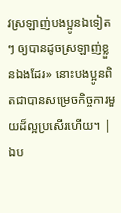វស្រឡាញ់បងប្អូនឯទៀតៗ ឲ្យបានដូចស្រឡាញ់ខ្លួនឯងដែរ» នោះបងប្អូនពិតជាបានសម្រេចកិច្ចការមួយដ៏ល្អប្រសើរហើយ។ |
ឯប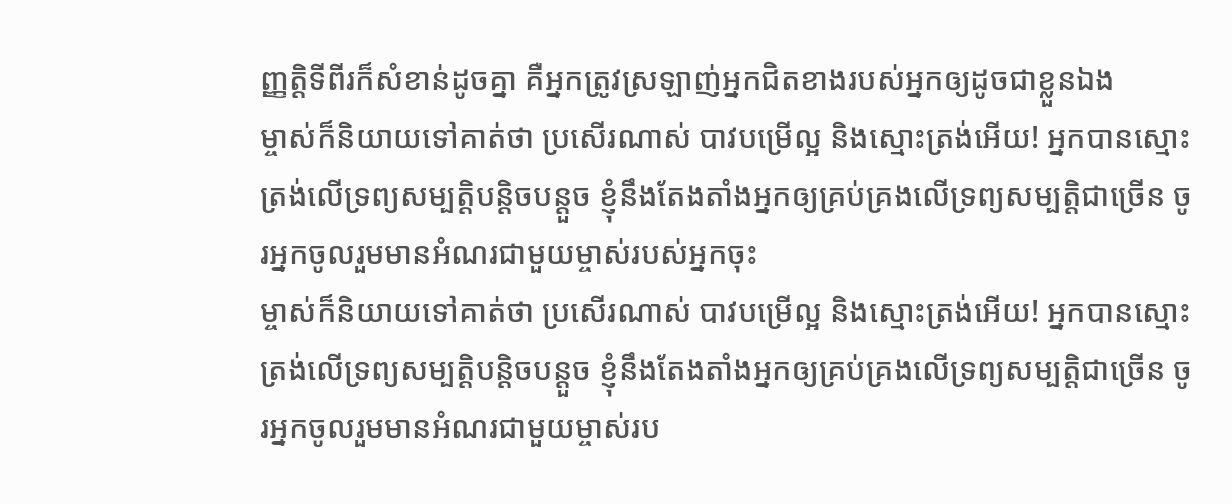ញ្ញត្ដិទីពីរក៏សំខាន់ដូចគ្នា គឺអ្នកត្រូវស្រឡាញ់អ្នកជិតខាងរបស់អ្នកឲ្យដូចជាខ្លួនឯង
ម្ចាស់ក៏និយាយទៅគាត់ថា ប្រសើរណាស់ បាវបម្រើល្អ និងស្មោះត្រង់អើយ! អ្នកបានស្មោះត្រង់លើទ្រព្យសម្បត្តិបន្តិចបន្តួច ខ្ញុំនឹងតែងតាំងអ្នកឲ្យគ្រប់គ្រងលើទ្រព្យសម្បត្តិជាច្រើន ចូរអ្នកចូលរួមមានអំណរជាមួយម្ចាស់របស់អ្នកចុះ
ម្ចាស់ក៏និយាយទៅគាត់ថា ប្រសើរណាស់ បាវបម្រើល្អ និងស្មោះត្រង់អើយ! អ្នកបានស្មោះត្រង់លើទ្រព្យសម្បត្តិបន្តិចបន្តួច ខ្ញុំនឹងតែងតាំងអ្នកឲ្យគ្រប់គ្រងលើទ្រព្យសម្បត្តិជាច្រើន ចូរអ្នកចូលរួមមានអំណរជាមួយម្ចាស់រប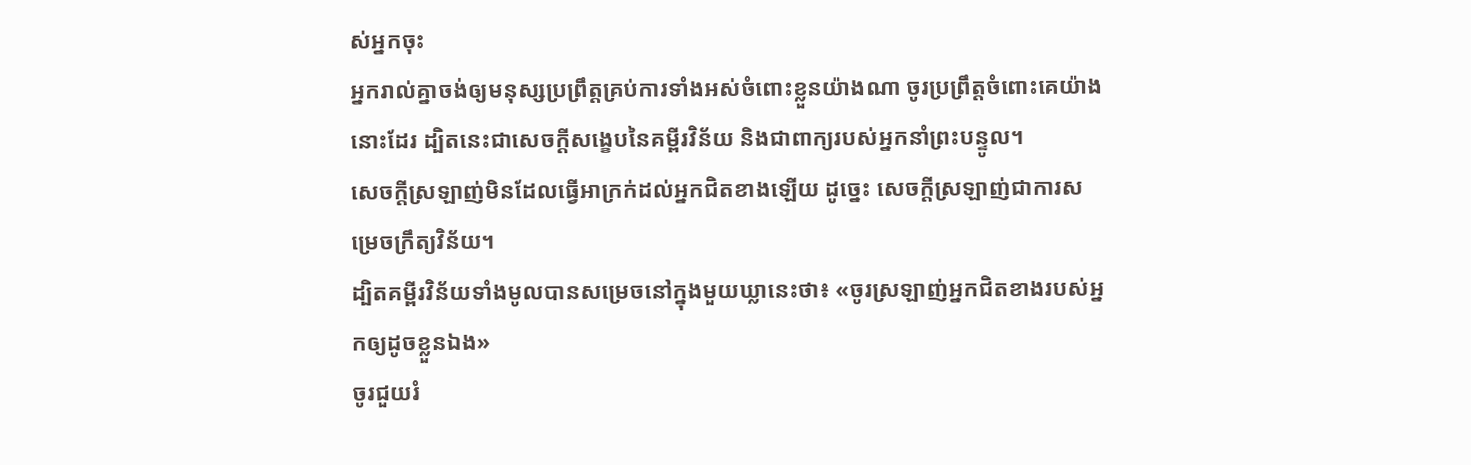ស់អ្នកចុះ
អ្នករាល់គ្នាចង់ឲ្យមនុស្សប្រព្រឹត្ដគ្រប់ការទាំងអស់ចំពោះខ្លួនយ៉ាងណា ចូរប្រព្រឹត្ដចំពោះគេយ៉ាងនោះដែរ ដ្បិតនេះជាសេចក្ដីសង្ខេបនៃគម្ពីរវិន័យ និងជាពាក្យរបស់អ្នកនាំព្រះបន្ទូល។
សេចក្ដីស្រឡាញ់មិនដែលធ្វើអាក្រក់ដល់អ្នកជិតខាងឡើយ ដូច្នេះ សេចក្ដីស្រឡាញ់ជាការសម្រេចក្រឹត្យវិន័យ។
ដ្បិតគម្ពីរវិន័យទាំងមូលបានសម្រេចនៅក្នុងមួយឃ្លានេះថា៖ «ចូរស្រឡាញ់អ្នកជិតខាងរបស់អ្នកឲ្យដូចខ្លួនឯង»
ចូរជួយរំ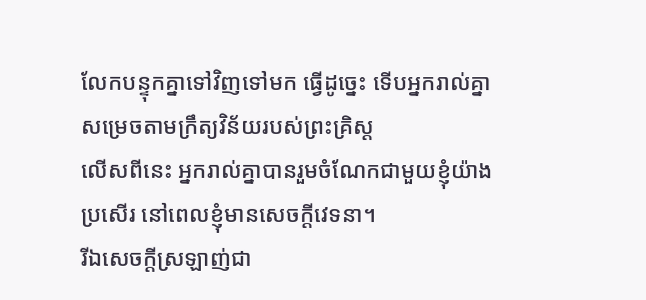លែកបន្ទុកគ្នាទៅវិញទៅមក ធ្វើដូច្នេះ ទើបអ្នករាល់គ្នាសម្រេចតាមក្រឹត្យវិន័យរបស់ព្រះគ្រិស្ដ
លើសពីនេះ អ្នករាល់គ្នាបានរួមចំណែកជាមួយខ្ញុំយ៉ាងប្រសើរ នៅពេលខ្ញុំមានសេចក្ដីវេទនា។
រីឯសេចក្ដីស្រឡាញ់ជា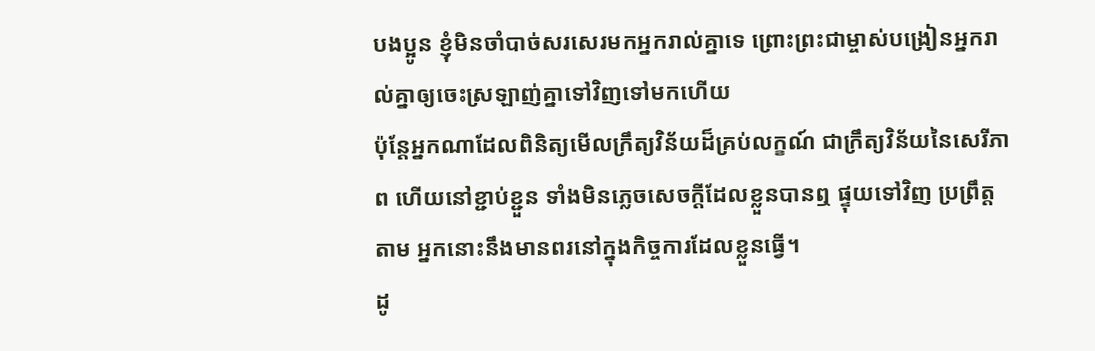បងប្អូន ខ្ញុំមិនចាំបាច់សរសេរមកអ្នករាល់គ្នាទេ ព្រោះព្រះជាម្ចាស់បង្រៀនអ្នករាល់គ្នាឲ្យចេះស្រឡាញ់គ្នាទៅវិញទៅមកហើយ
ប៉ុន្ដែអ្នកណាដែលពិនិត្យមើលក្រឹត្យវិន័យដ៏គ្រប់លក្ខណ៍ ជាក្រឹត្យវិន័យនៃសេរីភាព ហើយនៅខ្ជាប់ខ្ជួន ទាំងមិនភ្លេចសេចក្ដីដែលខ្លួនបានឮ ផ្ទុយទៅវិញ ប្រព្រឹត្ដតាម អ្នកនោះនឹងមានពរនៅក្នុងកិច្ចការដែលខ្លួនធ្វើ។
ដូ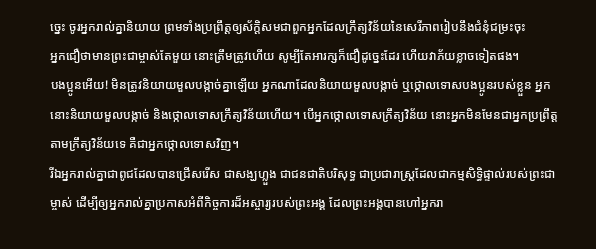ច្នេះ ចូរអ្នករាល់គ្នានិយាយ ព្រមទាំងប្រព្រឹត្ដឲ្យស័ក្តិសមជាពួកអ្នកដែលក្រឹត្យវិន័យនៃសេរីភាពរៀបនឹងជំនុំជម្រះចុះ
អ្នកជឿថាមានព្រះជាម្ចាស់តែមួយ នោះត្រឹមត្រូវហើយ សូម្បីតែអារក្សក៏ជឿដូច្នេះដែរ ហើយវាភ័យខ្លាចទៀតផង។
បងប្អូនអើយ! មិនត្រូវនិយាយមួលបង្កាច់គ្នាឡើយ អ្នកណាដែលនិយាយមួលបង្កាច់ ឬថ្កោលទោសបងប្អូនរបស់ខ្លួន អ្នកនោះនិយាយមួលបង្កាច់ និងថ្កោលទោសក្រឹត្យវិន័យហើយ។ បើអ្នកថ្កោលទោសក្រឹត្យវិន័យ នោះអ្នកមិនមែនជាអ្នកប្រព្រឹត្តតាមក្រឹត្យវិន័យទេ គឺជាអ្នកថ្កោលទោសវិញ។
រីឯអ្នករាល់គ្នាជាពូជដែលបានជ្រើសរើស ជាសង្ឃហ្លួង ជាជនជាតិបរិសុទ្ធ ជាប្រជារាស្ដ្រដែលជាកម្មសិទ្ធិផ្ទាល់របស់ព្រះជាម្ចាស់ ដើម្បីឲ្យអ្នករាល់គ្នាប្រកាសអំពីកិច្ចការដ៏អស្ចារ្យរបស់ព្រះអង្គ ដែលព្រះអង្គបានហៅអ្នករា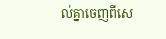ល់គ្នាចេញពីសេ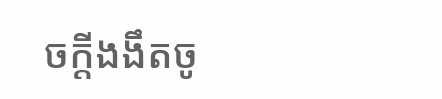ចក្ដីងងឹតចូ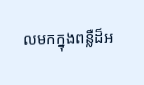លមកក្នុងពន្លឺដ៏អ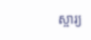ស្ចារ្យ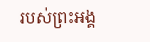របស់ព្រះអង្គ